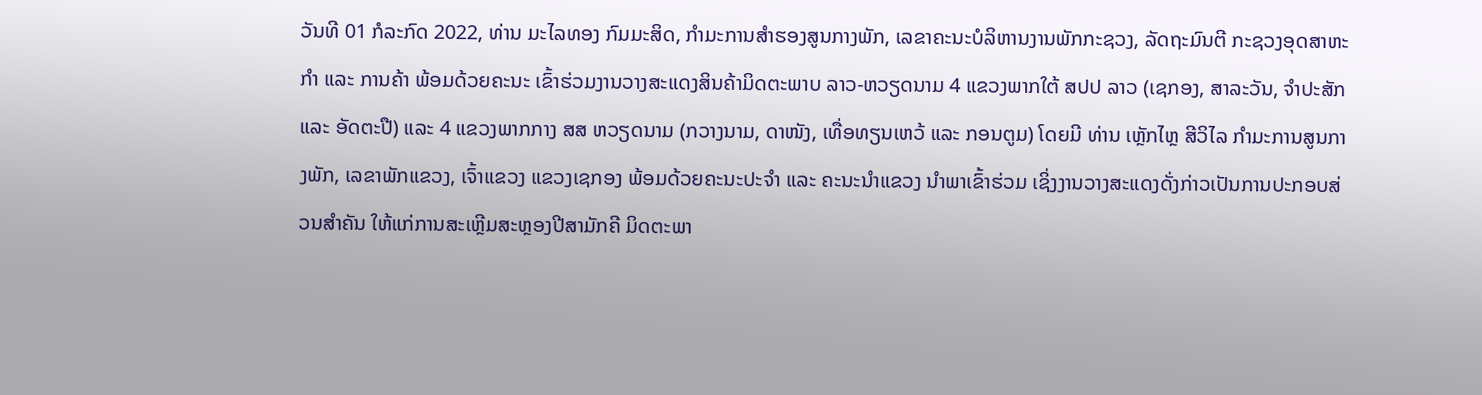ວັນທີ 01 ກໍລະກົດ 2022, ທ່ານ ມະໄລທອງ ກົມມະສິດ, ກຳມະການສໍາຮອງສູນກາງພັກ, ເລຂາຄະນະບໍລິຫານງານພັກກະຊວງ, ລັດຖະມົນຕີ ກະຊວງອຸດສາຫະກຳ ແລະ ການຄ້າ ພ້ອມດ້ວຍຄະນະ ເຂົ້າຮ່ວມງານວາງສະແດງສິນຄ້າມິດຕະພາບ ລາວ-ຫວຽດນາມ 4 ແຂວງພາກໃຕ້ ສປປ ລາວ (ເຊກອງ, ສາລະວັນ, ຈຳປະສັກ ແລະ ອັດຕະປື) ແລະ 4 ແຂວງພາກກາງ ສສ ຫວຽດນາມ (ກວາງນາມ, ດາໜັງ, ເທື່ອທຽນເຫວ້ ແລະ ກອນຕູມ) ໂດຍມີ ທ່ານ ເຫຼັກໄຫຼ ສີວິໄລ ກໍາມະການສູນກາງພັກ, ເລຂາພັກແຂວງ, ເຈົ້າແຂວງ ແຂວງເຊກອງ ພ້ອມດ້ວຍຄະນະປະຈຳ ແລະ ຄະນະນຳແຂວງ ນຳພາເຂົ້າຮ່ວມ ເຊິ່ງງານວາງສະແດງດັ່ງກ່າວເປັນການປະກອບສ່ວນສຳຄັນ ໃຫ້ແກ່ການສະເຫຼີມສະຫຼອງປີສາມັກຄີ ມິດຕະພາ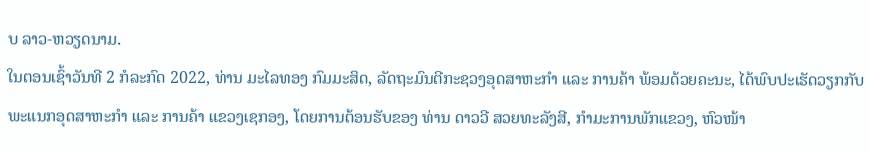ບ ລາວ-ຫວຽດນາມ.
ໃນຕອນເຊົ້າວັນທີ 2 ກໍລະກົດ 2022, ທ່ານ ມະໄລທອງ ກົມມະສິດ, ລັດຖະມົນຕີກະຊວງອຸດສາຫະກຳ ແລະ ການຄ້າ ພ້ອມດ້ວຍຄະນະ, ໄດ້ພົບປະເຮັດວຽກກັບ ພະແນກອຸດສາຫະກໍາ ແລະ ການຄ້າ ແຂວງເຊກອງ, ໂດຍການຕ້ອນຮັບຂອງ ທ່ານ ດາວວີ ສວຍທະລັງສີ, ກໍາມະການພັກແຂວງ, ຫົວໜ້າ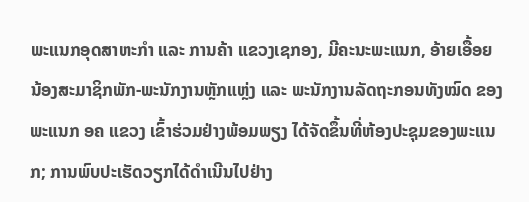ພະແນກອຸດສາຫະກຳ ແລະ ການຄ້າ ແຂວງເຊກອງ, ມີຄະນະພະແນກ, ອ້າຍເອື້ອຍນ້ອງສະມາຊິກພັກ-ພະນັກງານຫຼັກແຫຼ່ງ ແລະ ພະນັກງານລັດຖະກອນທັງໝົດ ຂອງພະແນກ ອຄ ແຂວງ ເຂົ້າຮ່ວມຢ່າງພ້ອມພຽງ ໄດ້ຈັດຂຶ້ນທີ່ຫ້ອງປະຊຸມຂອງພະແນກ; ການພົບປະເຮັດວຽກໄດ້ດຳເນີນໄປຢ່າງ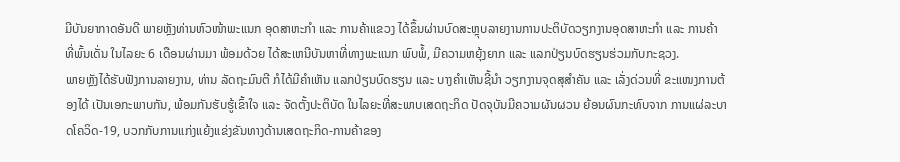ມີບັນຍາກາດອັນດີ ພາຍຫຼັງທ່ານຫົວໜ້າພະແນກ ອຸດສາຫະກໍາ ແລະ ການຄ້າແຂວງ ໄດ້ຂຶ້ນຜ່ານບົດສະຫຼຸບລາຍງານການປະຕິບັດວຽກງານອຸດສາຫະກຳ ແລະ ການຄ້າ ທີ່ພົ້ນເດັ່ນ ໃນໄລຍະ 6 ເດືອນຜ່ານມາ ພ້ອມດ້ວຍ ໄດ້ສະເຫນີບັນຫາທີ່ທາງພະແນກ ພົບພໍ້, ມີຄວາມຫຍຸ້ງຍາກ ແລະ ແລກປ່ຽນບົດຮຽນຮ່ວມກັບກະຊວງ.
ພາຍຫຼັງໄດ້ຮັບຟັງການລາຍງານ, ທ່ານ ລັດຖະມົນຕີ ກໍໄດ້ມີຄໍາເຫັນ ແລກປ່ຽນບົດຮຽນ ແລະ ບາງຄຳເຫັນຊີ້ນຳ ວຽກງານຈຸດສຸສຳຄັນ ແລະ ເລັ່ງດ່ວນທີ່ ຂະແໜງການຕ້ອງໄດ້ ເປັນເອກະພາບກັນ, ພ້ອມກັນຮັບຮູ້ເຂົ້າໃຈ ແລະ ຈັດຕັ້ງປະຕິບັດ ໃນໄລຍະທີ່ສະພາບເສດຖະກິດ ປັດຈຸບັນມີຄວາມຜັນຜວນ ຍ້ອນຜົນກະທົບຈາກ ການແຜ່ລະບາດໂຄວິດ-19, ບວກກັບການແກ່ງແຍ້ງແຂ່ງຂັນທາງດ້ານເສດຖະກິດ-ການຄ້າຂອງ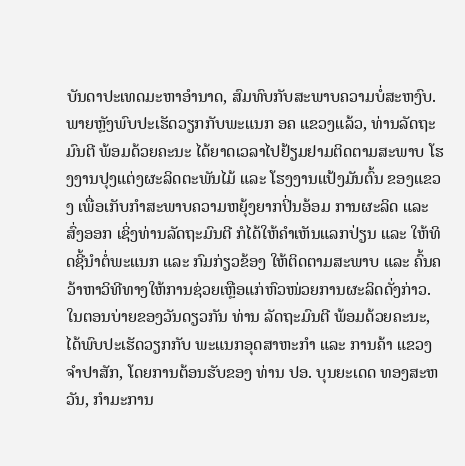ບັນດາປະເທດມະຫາອຳນາດ, ສົມທົບກັບສະພາບຄວາມບໍ່ສະຫງົບ.
ພາຍຫຼັງພົບປະເຮັດວຽກກັບພະແນກ ອຄ ແຂວງແລ້ວ, ທ່ານລັດຖະມົນຕີ ພ້ອມດ້ວຍຄະນະ ໄດ້ຍາດເວລາໄປຢ້ຽມຢາມຕິດຕາມສະພາບ ໂຮງງານປຸງແຕ່ງຜະລິດຕະພັນໄມ້ ແລະ ໂຮງງານແປ້ງມັນຕົ້ນ ຂອງແຂວງ ເພື່ອເກັບກຳສະພາບຄວາມຫຍຸ້ງຍາກປິ່ນອ້ອມ ການຜະລິດ ແລະ ສົ່ງອອກ ເຊິ່ງທ່ານລັດຖະມົນຕີ ກໍໄດ້ໃຫ້ຄຳເຫັນແລກປ່ຽນ ແລະ ໃຫ້ທິດຊີ້ນຳຕໍ່ພະແນກ ແລະ ກົມກ່ຽວຂ້ອງ ໃຫ້ຕິດຕາມສະພາບ ແລະ ຄົ້ນຄວ້າຫາວິທີທາງໃຫ້ການຊ່ວຍເຫຼືອແກ່ຫົວໜ່ວຍການຜະລິດດັ່ງກ່າວ.
ໃນຕອນບ່າຍຂອງວັນດຽວກັນ ທ່ານ ລັດຖະມົນຕີ ພ້ອມດ້ວຍຄະນະ, ໄດ້ພົບປະເຮັດວຽກກັບ ພະແນກອຸດສາຫະກໍາ ແລະ ການຄ້າ ແຂວງຈໍາປາສັກ, ໂດຍການຕ້ອນຮັບຂອງ ທ່ານ ປອ. ບຸນຍະເດດ ທອງສະຫວັນ, ກໍາມະການ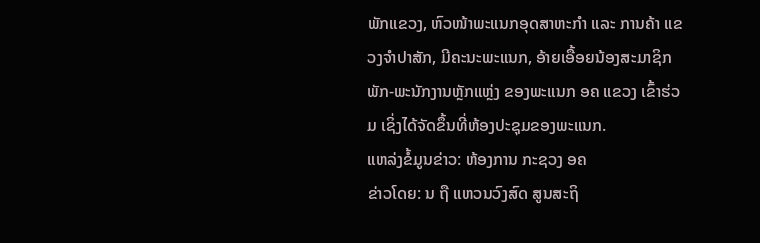ພັກແຂວງ, ຫົວໜ້າພະແນກອຸດສາຫະກຳ ແລະ ການຄ້າ ແຂວງຈຳປາສັກ, ມີຄະນະພະແນກ, ອ້າຍເອື້ອຍນ້ອງສະມາຊິກພັກ-ພະນັກງານຫຼັກແຫຼ່ງ ຂອງພະແນກ ອຄ ແຂວງ ເຂົ້າຮ່ວມ ເຊິ່ງໄດ້ຈັດຂຶ້ນທີ່ຫ້ອງປະຊຸມຂອງພະແນກ.
ແຫລ່ງຂໍ້ມູນຂ່າວ: ຫ້ອງການ ກະຊວງ ອຄ
ຂ່າວໂດຍ: ນ ຖື ແຫວນວົງສົດ ສູນສະຖິ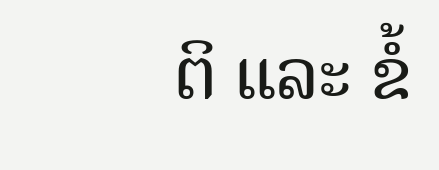ຕິ ແລະ ຂໍ້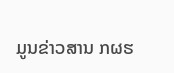ມູນຂ່າວສານ ກຜຮ